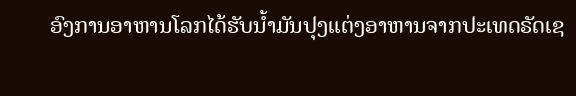ອົງການອາຫານໂລກໄດ້ຮັບນໍ້າມັນປຸງແຕ່ງອາຫານຈາກປະເທດຣັດເຊ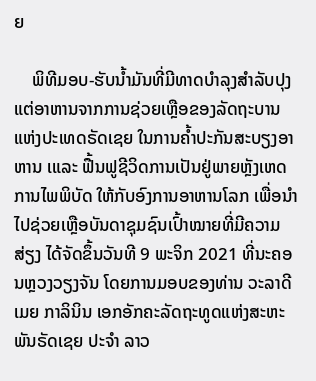ຍ

    ພິທີມອບ-ຮັບນໍ້າມັນທີ່ມີທາດບໍາລຸງສໍາລັບປຸງແຕ່ອາຫານຈາກການຊ່ວຍເຫຼືອຂອງລັດຖະບານແຫ່ງປະເທດຣັດເຊຍ ໃນການຄໍ້າປະກັນສະບຽງອາຫານ ເແລະ ຟື້ນຟູຊີວິດການເປັນຢູ່ພາຍຫຼັງເຫດການໄພພິບັດ ໃຫ້ກັບອົງການອາຫານໂລກ ເພື່ອນໍາໄປຊ່ວຍເຫຼືອບັນດາຊຸມຊົນເປົ້າໝາຍທີ່ມີຄວາມສ່ຽງ ໄດ້ຈັດຂຶ້ນວັນທີ 9 ພະຈິກ 2021 ທີ່ນະຄອນຫຼວງວຽງຈັນ ໂດຍການມອບຂອງທ່ານ ວະລາດີເມຍ ກາລິນິນ ເອກອັກຄະລັດຖະທູດແຫ່ງສະຫະພັນຣັດເຊຍ ປະຈໍາ ລາວ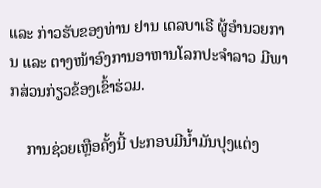ແລະ ກ່າວຮັບຂອງທ່ານ ຢານ ເດລບາເຣີ ຜູ້ອໍານວຍການ ແລະ ຕາງໜ້າອົງການອາຫານໂລກປະຈໍາລາວ ມີພາກສ່ວນກ່ຽວຂ້ອງເຂົ້າຮ່ວມ.

    ການຊ່ວຍເຫຼືອຄັ້ງນີ້ ປະກອບມີນໍ້າມັນປຸງແຕ່ງ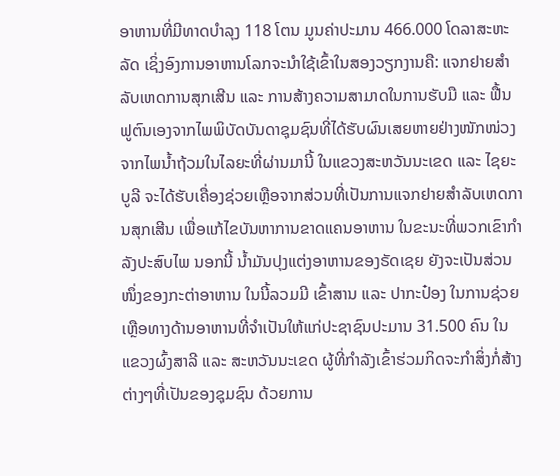ອາຫານທີ່ມີທາດບໍາລຸງ 118 ໂຕນ ມູນຄ່າປະມານ 466.000 ໂດລາສະຫະລັດ ເຊິ່ງອົງການອາຫານໂລກຈະນໍາໃຊ້ເຂົ້າໃນສອງວຽກງານຄື: ແຈກຢາຍສໍາລັບເຫດການສຸກເສີນ ແລະ ການສ້າງຄວາມສາມາດໃນການຮັບມື ແລະ ຟື້ນຟູຕົນເອງຈາກໄພພິບັດບັນດາຊຸມຊົນທີ່ໄດ້ຮັບຜົນເສຍຫາຍຢ່າງໜັກໜ່ວງຈາກໄພນໍ້າຖ້ວມໃນໄລຍະທີ່ຜ່ານມານີ້ ໃນແຂວງສະຫວັນນະເຂດ ແລະ ໄຊຍະບູລີ ຈະໄດ້ຮັບເຄື່ອງຊ່ວຍເຫຼືອຈາກສ່ວນທີ່ເປັນການແຈກຢາຍສໍາລັບເຫດການສຸກເສີນ ເພື່ອແກ້ໄຂບັນຫາການຂາດແຄນອາຫານ ໃນຂະນະທີ່ພວກເຂົາກໍາລັງປະສົບໄພ ນອກນີ້ ນໍ້າມັນປຸງແຕ່ງອາຫານຂອງຣັດເຊຍ ຍັງຈະເປັນສ່ວນໜຶ່ງຂອງກະຕ່າອາຫານ ໃນນີ້ລວມມີ ເຂົ້າສານ ແລະ ປາກະປ໋ອງ ໃນການຊ່ວຍເຫຼືອທາງດ້ານອາຫານທີ່ຈໍາເປັນໃຫ້ແກ່ປະຊາຊົນປະມານ 31.500 ຄົນ ໃນແຂວງຜົ້ງສາລີ ແລະ ສະຫວັນນະເຂດ ຜູ້ທີ່ກໍາລັງເຂົ້າຮ່ວມກິດຈະກໍາສິ່ງກໍ່ສ້າງຕ່າງໆທີ່ເປັນຂອງຊຸມຊົນ ດ້ວຍການ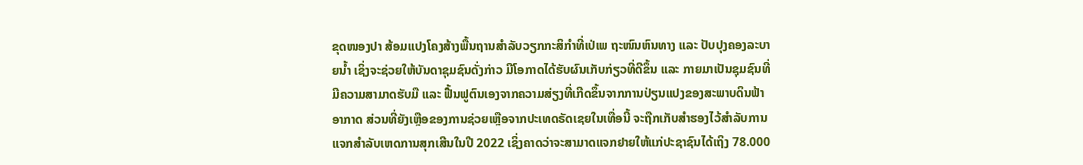ຂຸດໜອງປາ ສ້ອມແປງໂຄງສ້າງພື້ນຖານສໍາລັບວຽກກະສິກໍາທີ່ເປ່ເພ ຖະໜົນຫົນທາງ ແລະ ປັບປຸງຄອງລະບາຍນໍ້າ ເຊິ່ງຈະຊ່ວຍໃຫ້ບັນດາຊຸມຊົນດັ່ງກ່າວ ມີໂອກາດໄດ້ຮັບຜົນເກັບກ່ຽວທີ່ດີຂຶ້ນ ແລະ ກາຍມາເປັນຊຸມຊົນທີ່ມີຄວາມສາມາດຮັບມື ແລະ ຟື້ນຟູຕົນເອງຈາກຄວາມສ່ຽງທີ່ເກີດຂຶ້ນຈາກການປ່ຽນແປງຂອງສະພາບດິນຟ້າອາກາດ ສ່ວນທີ່ຍັງເຫຼືອຂອງການຊ່ວຍເຫຼືອຈາກປະເທດຣັດເຊຍໃນເທື່ອນີ້ ຈະຖືກເກັບສໍາຮອງໄວ້ສໍາລັບການແຈກສໍາລັບເຫດການສຸກເສີນໃນປີ 2022 ເຊິ່ງຄາດວ່າຈະສາມາດແຈກຢາຍໃຫ້ແກ່ປະຊາຊົນໄດ້ເຖິງ 78.000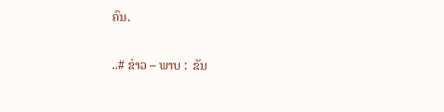ຄົນ.

..# ຂ່າວ – ພາບ :  ຂັນ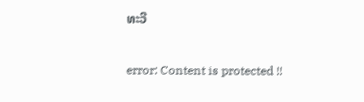ທະວີ

error: Content is protected !!